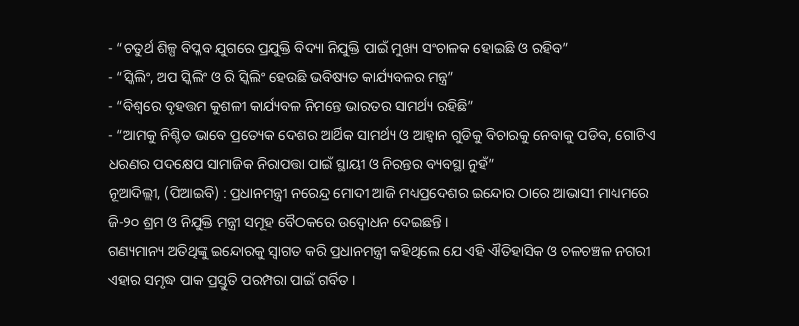- “ଚତୁର୍ଥ ଶିଳ୍ପ ବିପ୍ଳବ ଯୁଗରେ ପ୍ରଯୁକ୍ତି ବିଦ୍ୟା ନିଯୁକ୍ତି ପାଇଁ ମୁଖ୍ୟ ସଂଚାଳକ ହୋଇଛି ଓ ରହିବ”
- “ସ୍କିଲିଂ, ଅପ ସ୍କିଲିଂ ଓ ରି ସ୍କିଲିଂ ହେଉଛି ଭବିଷ୍ୟତ କାର୍ଯ୍ୟବଳର ମନ୍ତ୍ର”
- “ବିଶ୍ୱରେ ବୃହତ୍ତମ କୁଶଳୀ କାର୍ଯ୍ୟବଳ ନିମନ୍ତେ ଭାରତର ସାମର୍ଥ୍ୟ ରହିଛି”
- “ଆମକୁ ନିଶ୍ଚିତ ଭାବେ ପ୍ରତ୍ୟେକ ଦେଶର ଆର୍ଥିକ ସାମର୍ଥ୍ୟ ଓ ଆହ୍ୱାନ ଗୁଡିକୁ ବିଚାରକୁ ନେବାକୁ ପଡିବ, ଗୋଟିଏ ଧରଣର ପଦକ୍ଷେପ ସାମାଜିକ ନିରାପତ୍ତା ପାଇଁ ସ୍ଥାୟୀ ଓ ନିରନ୍ତର ବ୍ୟବସ୍ଥା ନୁହଁ”
ନୂଆଦିଲ୍ଲୀ, (ପିଆଇବି) : ପ୍ରଧାନମନ୍ତ୍ରୀ ନରେନ୍ଦ୍ର ମୋଦୀ ଆଜି ମଧ୍ୟପ୍ରଦେଶର ଇନ୍ଦୋର ଠାରେ ଆଭାସୀ ମାଧ୍ୟମରେ ଜି-୨୦ ଶ୍ରମ ଓ ନିଯୁକ୍ତି ମନ୍ତ୍ରୀ ସମୂହ ବୈଠକରେ ଉଦ୍ବୋଧନ ଦେଇଛନ୍ତି ।
ଗଣ୍ୟମାନ୍ୟ ଅତିଥିଙ୍କୁ ଇନ୍ଦୋରକୁ ସ୍ୱାଗତ କରି ପ୍ରଧାନମନ୍ତ୍ରୀ କହିଥିଲେ ଯେ ଏହି ଐତିହାସିକ ଓ ଚଳଚଞ୍ଚଳ ନଗରୀ ଏହାର ସମୃଦ୍ଧ ପାକ ପ୍ରସ୍ତୁତି ପରମ୍ପରା ପାଇଁ ଗର୍ବିତ ।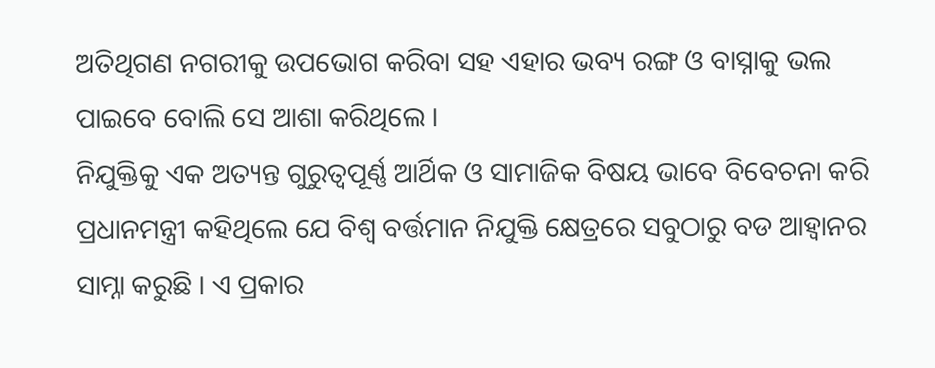ଅତିଥିଗଣ ନଗରୀକୁ ଉପଭୋଗ କରିବା ସହ ଏହାର ଭବ୍ୟ ରଙ୍ଗ ଓ ବାସ୍ନାକୁ ଭଲ ପାଇବେ ବୋଲି ସେ ଆଶା କରିଥିଲେ ।
ନିଯୁକ୍ତିକୁ ଏକ ଅତ୍ୟନ୍ତ ଗୁରୁତ୍ୱପୂର୍ଣ୍ଣ ଆର୍ଥିକ ଓ ସାମାଜିକ ବିଷୟ ଭାବେ ବିବେଚନା କରି ପ୍ରଧାନମନ୍ତ୍ରୀ କହିଥିଲେ ଯେ ବିଶ୍ୱ ବର୍ତ୍ତମାନ ନିଯୁକ୍ତି କ୍ଷେତ୍ରରେ ସବୁଠାରୁ ବଡ ଆହ୍ୱାନର ସାମ୍ନା କରୁଛି । ଏ ପ୍ରକାର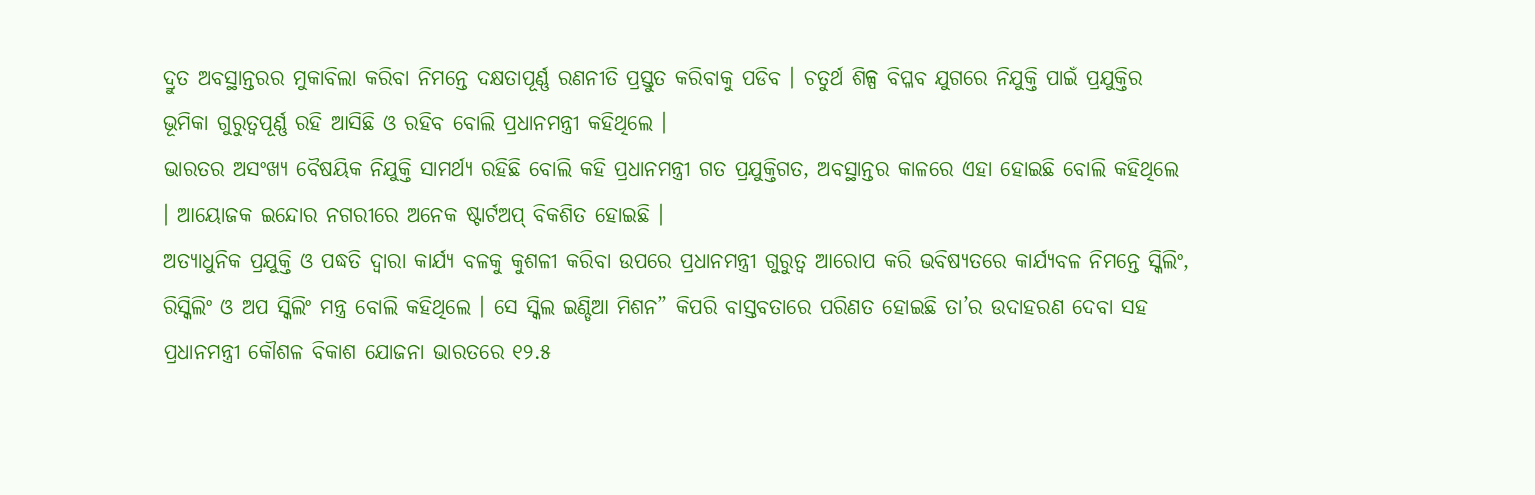ଦ୍ରୁତ ଅବସ୍ଥାନ୍ତରର ମୁକାବିଲା କରିବା ନିମନ୍ତେ ଦକ୍ଷତାପୂର୍ଣ୍ଣ ରଣନୀତି ପ୍ରସ୍ତୁତ କରିବାକୁ ପଡିବ । ଚତୁର୍ଥ ଶିଳ୍ପ ବିପ୍ଳବ ଯୁଗରେ ନିଯୁକ୍ତି ପାଇଁ ପ୍ରଯୁକ୍ତିର ଭୂମିକା ଗୁରୁତ୍ୱପୂର୍ଣ୍ଣ ରହି ଆସିଛି ଓ ରହିବ ବୋଲି ପ୍ରଧାନମନ୍ତ୍ରୀ କହିଥିଲେ ।
ଭାରତର ଅସଂଖ୍ୟ ବୈଷୟିକ ନିଯୁକ୍ତି ସାମର୍ଥ୍ୟ ରହିଛି ବୋଲି କହି ପ୍ରଧାନମନ୍ତ୍ରୀ ଗତ ପ୍ରଯୁକ୍ତିଗତ, ଅବସ୍ଥାନ୍ତର କାଳରେ ଏହା ହୋଇଛି ବୋଲି କହିଥିଲେ । ଆୟୋଜକ ଇନ୍ଦୋର ନଗରୀରେ ଅନେକ ଷ୍ଟାର୍ଟଅପ୍ ବିକଶିତ ହୋଇଛି ।
ଅତ୍ୟାଧୁନିକ ପ୍ରଯୁକ୍ତି ଓ ପଦ୍ଧତି ଦ୍ୱାରା କାର୍ଯ୍ୟ ବଳକୁ କୁଶଳୀ କରିବା ଉପରେ ପ୍ରଧାନମନ୍ତ୍ରୀ ଗୁରୁତ୍ୱ ଆରୋପ କରି ଭବିଷ୍ୟତରେ କାର୍ଯ୍ୟବଳ ନିମନ୍ତେ ସ୍କିଲିଂ, ରିସ୍କିଲିଂ ଓ ଅପ ସ୍କିଲିଂ ମନ୍ତ୍ର ବୋଲି କହିଥିଲେ । ସେ ସ୍କିଲ ଇଣ୍ଡିଆ ମିଶନ” କିପରି ବାସ୍ତବତାରେ ପରିଣତ ହୋଇଛି ତା’ର ଉଦାହରଣ ଦେବା ସହ ପ୍ରଧାନମନ୍ତ୍ରୀ କୌଶଳ ବିକାଶ ଯୋଜନା ଭାରତରେ ୧୨.୫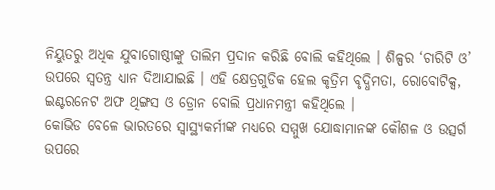ନିୟୁତରୁ ଅଧିକ ଯୁବାଗୋଷ୍ଠୀଙ୍କୁ ତାଲିମ ପ୍ରଦାନ କରିଛି ବୋଲି କହିଥିଲେ । ଶିଳ୍ପର ‘ଚାରିଟି ଓ’ ଉପରେ ସ୍ୱତନ୍ତ୍ର ଧ୍ୟାନ ଦିଆଯାଇଛି । ଏହି କ୍ଷେତ୍ରଗୁଡିକ ହେଲ କୃତ୍ରିମ ବୃଦ୍ଧିମତା, ରୋବୋଟିକ୍ସ, ଇଣ୍ଟରନେଟ ଅଫ ଥିଙ୍ଗସ ଓ ଡ୍ରୋନ ବୋଲି ପ୍ରଧାନମନ୍ତ୍ରୀ କହିଥିଲେ ।
କୋଭିଡ ବେଳେ ଭାରତରେ ସ୍ୱାସ୍ଥ୍ୟକର୍ମୀଙ୍କ ମଧ୍ୟରେ ସମ୍ମୁଖ ଯୋଦ୍ଧାମାନଙ୍କ କୌଶଳ ଓ ଉତ୍ସର୍ଗ ଉପରେ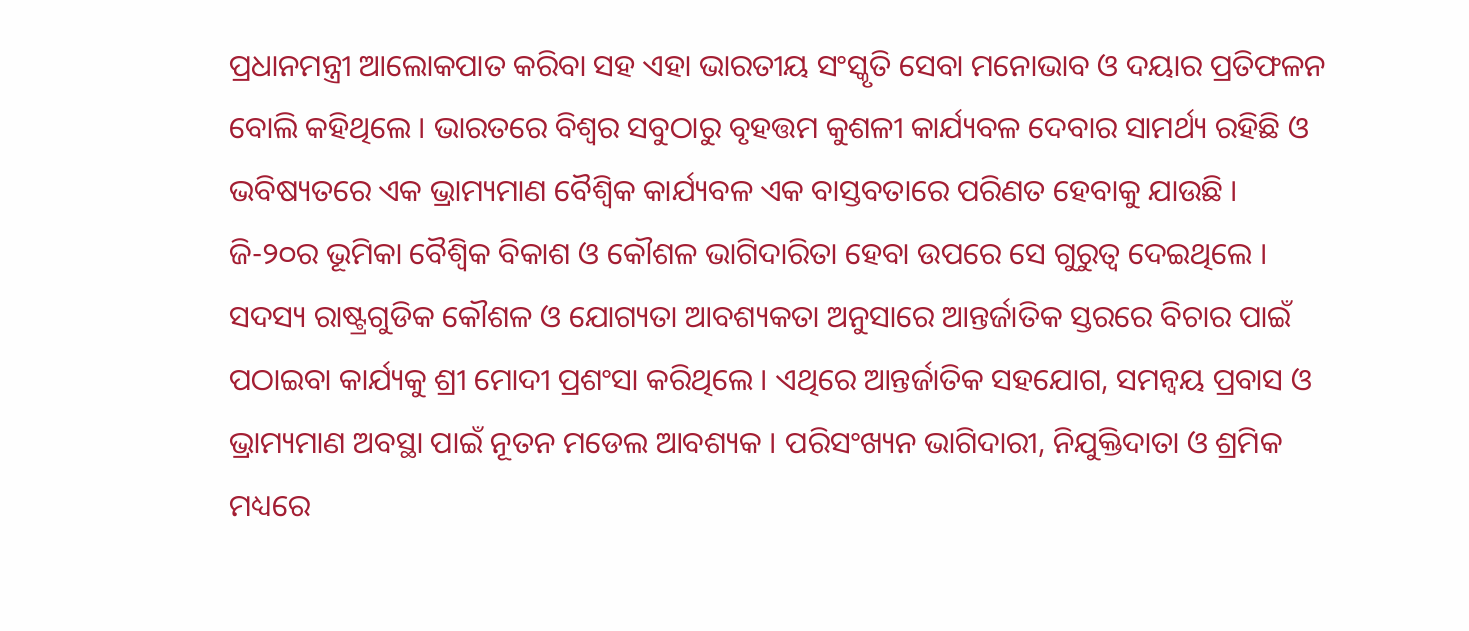ପ୍ରଧାନମନ୍ତ୍ରୀ ଆଲୋକପାତ କରିବା ସହ ଏହା ଭାରତୀୟ ସଂସ୍କୃତି ସେବା ମନୋଭାବ ଓ ଦୟାର ପ୍ରତିଫଳନ ବୋଲି କହିଥିଲେ । ଭାରତରେ ବିଶ୍ୱର ସବୁଠାରୁ ବୃହତ୍ତମ କୁଶଳୀ କାର୍ଯ୍ୟବଳ ଦେବାର ସାମର୍ଥ୍ୟ ରହିଛି ଓ ଭବିଷ୍ୟତରେ ଏକ ଭ୍ରାମ୍ୟମାଣ ବୈଶ୍ୱିକ କାର୍ଯ୍ୟବଳ ଏକ ବାସ୍ତବତାରେ ପରିଣତ ହେବାକୁ ଯାଉଛି । ଜି-୨୦ର ଭୂମିକା ବୈଶ୍ୱିକ ବିକାଶ ଓ କୌଶଳ ଭାଗିଦାରିତା ହେବା ଉପରେ ସେ ଗୁରୁତ୍ୱ ଦେଇଥିଲେ । ସଦସ୍ୟ ରାଷ୍ଟ୍ରଗୁଡିକ କୌଶଳ ଓ ଯୋଗ୍ୟତା ଆବଶ୍ୟକତା ଅନୁସାରେ ଆନ୍ତର୍ଜାତିକ ସ୍ତରରେ ବିଚାର ପାଇଁ ପଠାଇବା କାର୍ଯ୍ୟକୁ ଶ୍ରୀ ମୋଦୀ ପ୍ରଶଂସା କରିଥିଲେ । ଏଥିରେ ଆନ୍ତର୍ଜାତିକ ସହଯୋଗ, ସମନ୍ୱୟ ପ୍ରବାସ ଓ ଭ୍ରାମ୍ୟମାଣ ଅବସ୍ଥା ପାଇଁ ନୂତନ ମଡେଲ ଆବଶ୍ୟକ । ପରିସଂଖ୍ୟନ ଭାଗିଦାରୀ, ନିଯୁକ୍ତିଦାତା ଓ ଶ୍ରମିକ ମଧ୍ୟରେ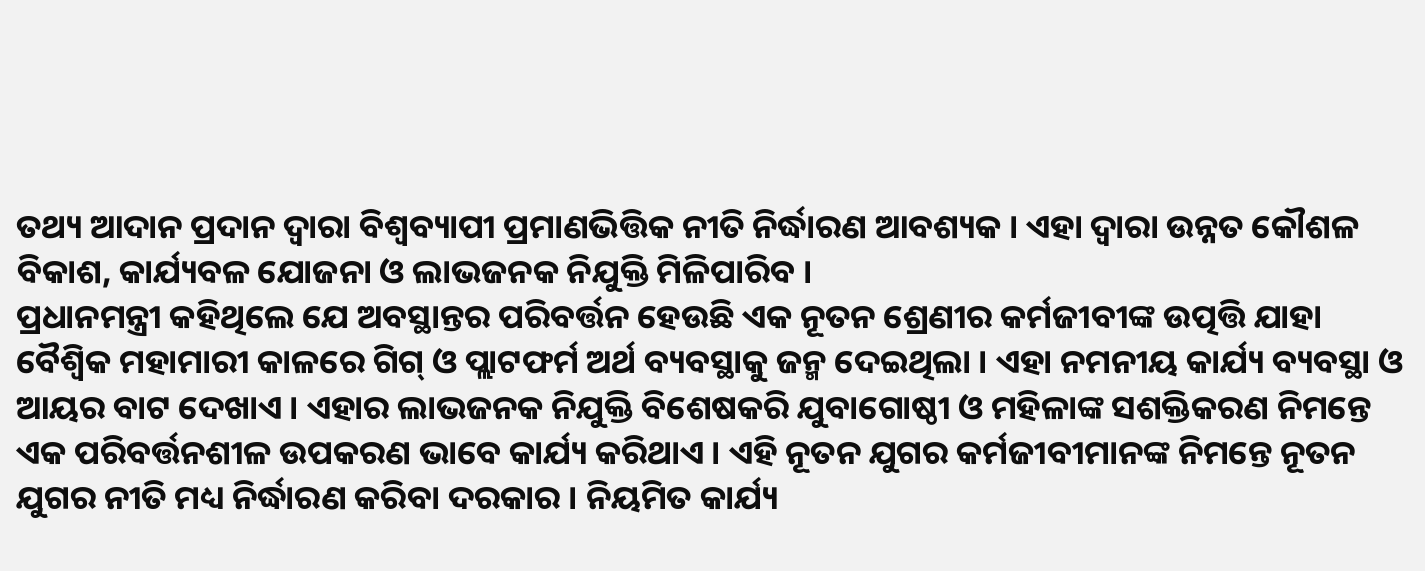ତଥ୍ୟ ଆଦାନ ପ୍ରଦାନ ଦ୍ୱାରା ବିଶ୍ୱବ୍ୟାପୀ ପ୍ରମାଣଭିତ୍ତିକ ନୀତି ନିର୍ଦ୍ଧାରଣ ଆବଶ୍ୟକ । ଏହା ଦ୍ୱାରା ଉନ୍ନତ କୌଶଳ ବିକାଶ, କାର୍ଯ୍ୟବଳ ଯୋଜନା ଓ ଲାଭଜନକ ନିଯୁକ୍ତି ମିଳିପାରିବ ।
ପ୍ରଧାନମନ୍ତ୍ରୀ କହିଥିଲେ ଯେ ଅବସ୍ଥାନ୍ତର ପରିବର୍ତ୍ତନ ହେଉଛି ଏକ ନୂତନ ଶ୍ରେଣୀର କର୍ମଜୀବୀଙ୍କ ଉତ୍ପତ୍ତି ଯାହା ବୈଶ୍ୱିକ ମହାମାରୀ କାଳରେ ଗିଗ୍ ଓ ପ୍ଲାଟଫର୍ମ ଅର୍ଥ ବ୍ୟବସ୍ଥାକୁ ଜନ୍ମ ଦେଇଥିଲା । ଏହା ନମନୀୟ କାର୍ଯ୍ୟ ବ୍ୟବସ୍ଥା ଓ ଆୟର ବାଟ ଦେଖାଏ । ଏହାର ଲାଭଜନକ ନିଯୁକ୍ତି ବିଶେଷକରି ଯୁବାଗୋଷ୍ଠୀ ଓ ମହିଳାଙ୍କ ସଶକ୍ତିକରଣ ନିମନ୍ତେ ଏକ ପରିବର୍ତ୍ତନଶୀଳ ଉପକରଣ ଭାବେ କାର୍ଯ୍ୟ କରିଥାଏ । ଏହି ନୂତନ ଯୁଗର କର୍ମଜୀବୀମାନଙ୍କ ନିମନ୍ତେ ନୂତନ ଯୁଗର ନୀତି ମଧ୍ୟ ନିର୍ଦ୍ଧାରଣ କରିବା ଦରକାର । ନିୟମିତ କାର୍ଯ୍ୟ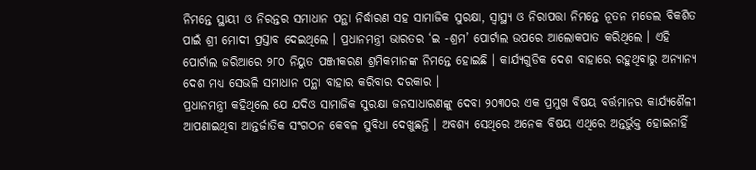ନିମନ୍ତେ ସ୍ଥାୟୀ ଓ ନିରନ୍ତର ସମାଧାନ ପନ୍ଥା ନିର୍ଦ୍ଧାରଣ ସହ ସାମାଜିକ ସୁରକ୍ଷା, ସ୍ୱାସ୍ଥ୍ୟ ଓ ନିରାପତ୍ତା ନିମନ୍ତେ ନୂତନ ମଡେଲ ବିକଶିତ ପାଇଁ ଶ୍ରୀ ମୋଦୀ ପ୍ରସ୍ତାବ ଦେଇଥିଲେ । ପ୍ରଧାନମନ୍ତ୍ରୀ ଭାରତର ‘ଇ -ଶ୍ରମ’ ପୋର୍ଟାଲ ଉପରେ ଆଲୋକପାତ କରିଥିଲେ । ଏହି ପୋର୍ଟାଲ ଜରିଆରେ ୨୮୦ ନିୟୁତ ପଞ୍ଜୀକରଣ ଶ୍ରମିକମାନଙ୍କ ନିମନ୍ତେ ହୋଇଛି । କାର୍ଯ୍ୟଗୁଡିକ ଦେଶ ବାହାରେ ରହୁଥିବାରୁ ଅନ୍ୟାନ୍ୟ ଦେଶ ମଧ୍ୟ ସେଭଳି ସମାଧାନ ପନ୍ଥା ବାହାର କରିବାର ଦରକାର ।
ପ୍ରଧାନମନ୍ତ୍ରୀ କହିଥିଲେ ଯେ ଯଦିଓ ସାମାଜିକ ସୁରକ୍ଷା ଜନସାଧାରଣଙ୍କୁ ଦେବା ୨୦୩୦ର ଏକ ପ୍ରମୁଖ ବିଷୟ ବର୍ତ୍ତମାନର କାର୍ଯ୍ୟଶୈଳୀ ଆପଣାଇଥିବା ଆନ୍ତର୍ଜାତିକ ସଂଗଠନ କେବଳ ସୁବିଧା ଦେଖୁଛନ୍ତି । ଅବଶ୍ୟ ସେଥିରେ ଅନେକ ବିଷୟ ଏଥିରେ ଅନ୍ତର୍ଭୁକ୍ତ ହୋଇନାହିଁ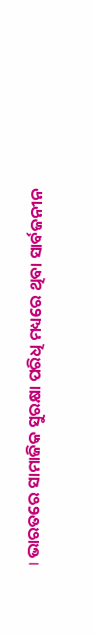। ଭାରତରେ ସାମାଜିକ ସୁରକ୍ଷା ପରିଧି ମଧ୍ୟରେ ଥିବା ସାର୍ବଜନୀନ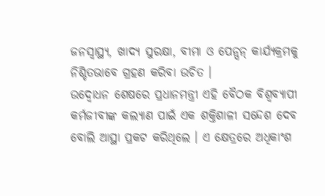ଜନସ୍ୱାସ୍ଥ୍ୟ, ଖାଦ୍ୟ ସୁରକ୍ଷା, ବୀମା ଓ ପେନ୍ସନ୍ କାର୍ଯ୍ୟକ୍ରମକୁ ନିଶ୍ଚିତଭାବେ ଗ୍ରହଣ କରିବା ଉଚିତ ।
ଉଦ୍ବୋଧନ ଶେଷରେ ପ୍ରଧାନମନ୍ତ୍ରୀ ଏହି ବୈଠକ ବିଶ୍ୱବ୍ୟାପୀ କର୍ମଜୀବୀଙ୍କ କଲ୍ୟାଣ ପାଇଁ ଏକ ଶକ୍ତିଶାଳୀ ସନ୍ଦେଶ ଦେବ ବୋଲି ଆସ୍ଥା ପ୍ରକଟ କରିଥିଲେ । ଏ କ୍ଷେତ୍ରରେ ଅଧିକାଂଶ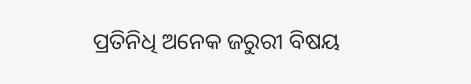ପ୍ରତିନିଧି ଅନେକ ଜରୁରୀ ବିଷୟ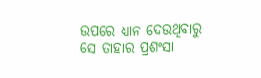ଉପରେ ଧ୍ୟାନ ଦେଉଥିବାରୁ ସେ ତାହାର ପ୍ରଶଂସା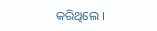କରିଥିଲେ ।